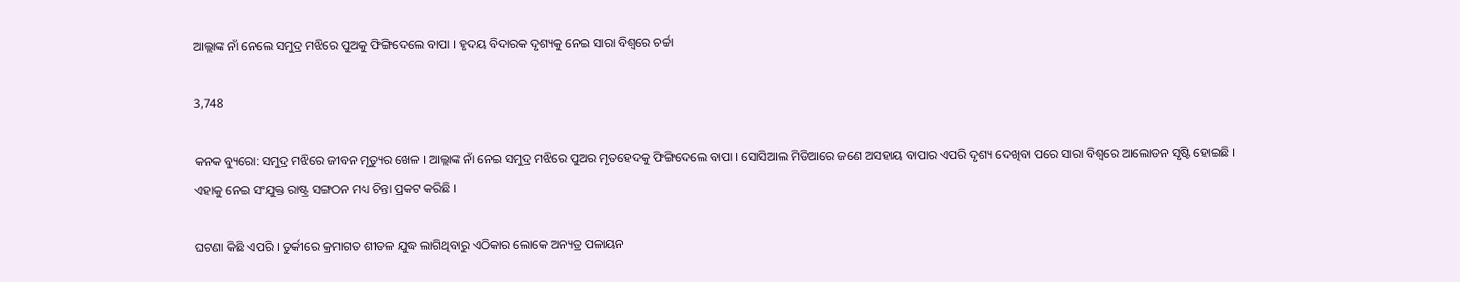ଆଲ୍ଲାଙ୍କ ନାଁ ନେଲେ ସମୁଦ୍ର ମଝିରେ ପୁଅକୁ ଫିଙ୍ଗିଦେଲେ ବାପା । ହୃଦୟ ବିଦାରକ ଦୃଶ୍ୟକୁ ନେଇ ସାରା ବିଶ୍ୱରେ ଚର୍ଚ୍ଚା

3,748

କନକ ବ୍ୟୁରୋ: ସମୁଦ୍ର ମଝିରେ ଜୀବନ ମୃତ୍ୟୁର ଖେଳ । ଆଲ୍ଲାଙ୍କ ନାଁ ନେଇ ସମୁଦ୍ର ମଝିରେ ପୁଅର ମୃତହେଦକୁ ଫିଙ୍ଗିଦେଲେ ବାପା । ସୋସିଆଲ ମିଡିଆରେ ଜଣେ ଅସହାୟ ବାପାର ଏପରି ଦୃଶ୍ୟ ଦେଖିବା ପରେ ସାରା ବିଶ୍ୱରେ ଆଲୋଡନ ସୃଷ୍ଟି ହୋଇଛି । ଏହାକୁ ନେଇ ସଂଯୁକ୍ତ ରାଷ୍ଟ୍ର ସଙ୍ଗଠନ ମଧ୍ୟ ଚିନ୍ତା ପ୍ରକଟ କରିଛି ।

ଘଟଣା କିଛି ଏପରି । ତୁର୍କୀରେ କ୍ରମାଗତ ଶୀତଳ ଯୁଦ୍ଧ ଲାଗିଥିବାରୁ ଏଠିକାର ଲୋକେ ଅନ୍ୟତ୍ର ପଳାୟନ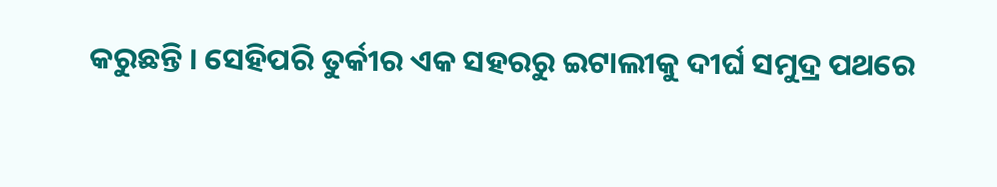କରୁଛନ୍ତି । ସେହିପରି ତୁର୍କୀର ଏକ ସହରରୁ ଇଟାଲୀକୁ ଦୀର୍ଘ ସମୁଦ୍ର ପଥରେ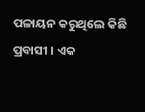ପଳାୟନ କରୁଥିଲେ କିଛି ପ୍ରବାସୀ । ଏକ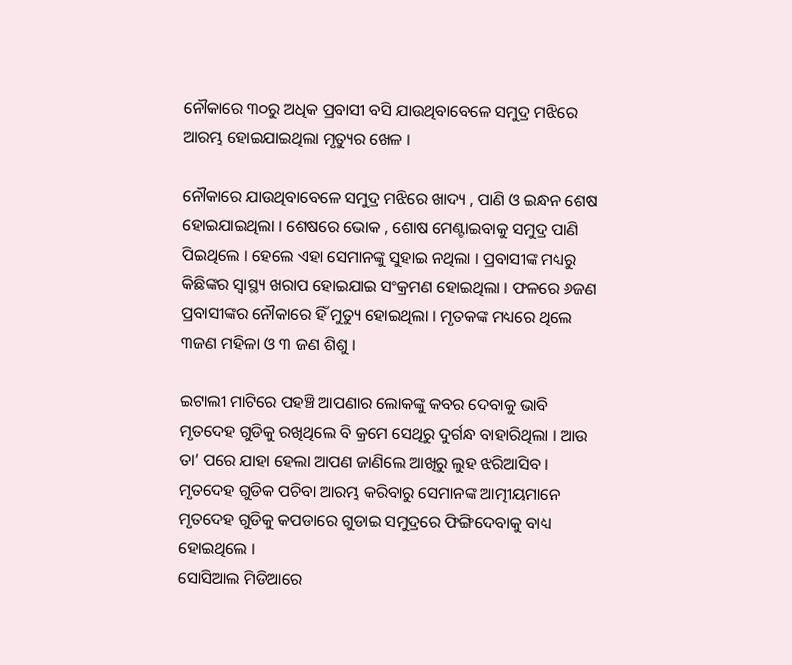ନୌକାରେ ୩୦ରୁ ଅଧିକ ପ୍ରବାସୀ ବସି ଯାଉଥିବାବେଳେ ସମୁଦ୍ର ମଝିରେ ଆରମ୍ଭ ହୋଇଯାଇଥିଲା ମୃତ୍ୟୁର ଖେଳ ।

ନୌକାରେ ଯାଉଥିବାବେଳେ ସମୁଦ୍ର ମଝିରେ ଖାଦ୍ୟ , ପାଣି ଓ ଇନ୍ଧନ ଶେଷ ହୋଇଯାଇଥିଲା । ଶେଷରେ ଭୋକ , ଶୋଷ ମେଣ୍ଟାଇବାକୁ ସମୁଦ୍ର ପାଣି ପିଇଥିଲେ । ହେଲେ ଏହା ସେମାନଙ୍କୁ ସୁହାଇ ନଥିଲା । ପ୍ରବାସୀଙ୍କ ମଧ୍ୟରୁ କିଛିଙ୍କର ସ୍ୱାସ୍ଥ୍ୟ ଖରାପ ହୋଇଯାଇ ସଂକ୍ରମଣ ହୋଇଥିଲା । ଫଳରେ ୬ଜଣ ପ୍ରବାସୀଙ୍କର ନୌକାରେ ହିଁ ମୁତ୍ୟୁ ହୋଇଥିଲା । ମୃତକଙ୍କ ମଧ୍ୟରେ ଥିଲେ ୩ଜଣ ମହିଳା ଓ ୩ ଜଣ ଶିଶୁ ।

ଇଟାଲୀ ମାଟିରେ ପହଞ୍ଚି ଆପଣାର ଲୋକଙ୍କୁ କବର ଦେବାକୁ ଭାବି ମୃତଦେହ ଗୁଡିକୁ ରଖିଥିଲେ ବି କ୍ରମେ ସେଥିରୁ ଦୁର୍ଗନ୍ଧ ବାହାରିଥିଲା । ଆଉ ତା’ ପରେ ଯାହା ହେଲା ଆପଣ ଜାଣିଲେ ଆଖିରୁ ଲୁହ ଝରିଆସିବ । ମୃତଦେହ ଗୁଡିକ ପଚିବା ଆରମ୍ଭ କରିବାରୁ ସେମାନଙ୍କ ଆତ୍ମୀୟମାନେ ମୃତଦେହ ଗୁଡିକୁ କପଡାରେ ଗୁଡାଇ ସମୁଦ୍ରରେ ଫିଙ୍ଗିଦେବାକୁ ବାଧ୍ୟ ହୋଇଥିଲେ ।
ସୋସିଆଲ ମିଡିଆରେ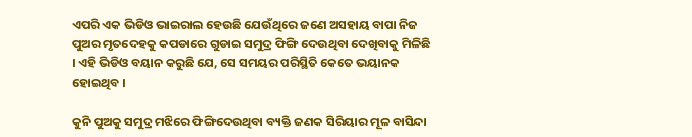ଏପରି ଏକ ଭିଡିଓ ଭାଇରାଲ ହେଉଛି ଯେଉଁଥିରେ ଜଣେ ଅସହାୟ ବାପା ନିଜ ପୁଅର ମୃତଦେହକୁ କପଡାରେ ଗୁଡାଇ ସମୁଦ୍ର ଫିଙ୍ଗି ଦେଉଥିବା ଦେଖିବାକୁ ମିଳିଛି । ଏହି ଭିଡିଓ ବୟାନ କରୁଛି ଯେ, ସେ ସମୟର ପରିସ୍ଥିତି କେତେ ଭୟାନକ ହୋଇଥିବ ।

କୁନି ପୁଅକୁ ସମୁଦ୍ର ମଝିରେ ଫିଙ୍ଗିଦେଉଥିବା ବ୍ୟକ୍ତି ଜଣକ ସିରିୟାର ମୂଳ ବାସିନ୍ଦା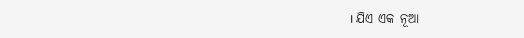। ଯିଏ ଏକ ନୂଆ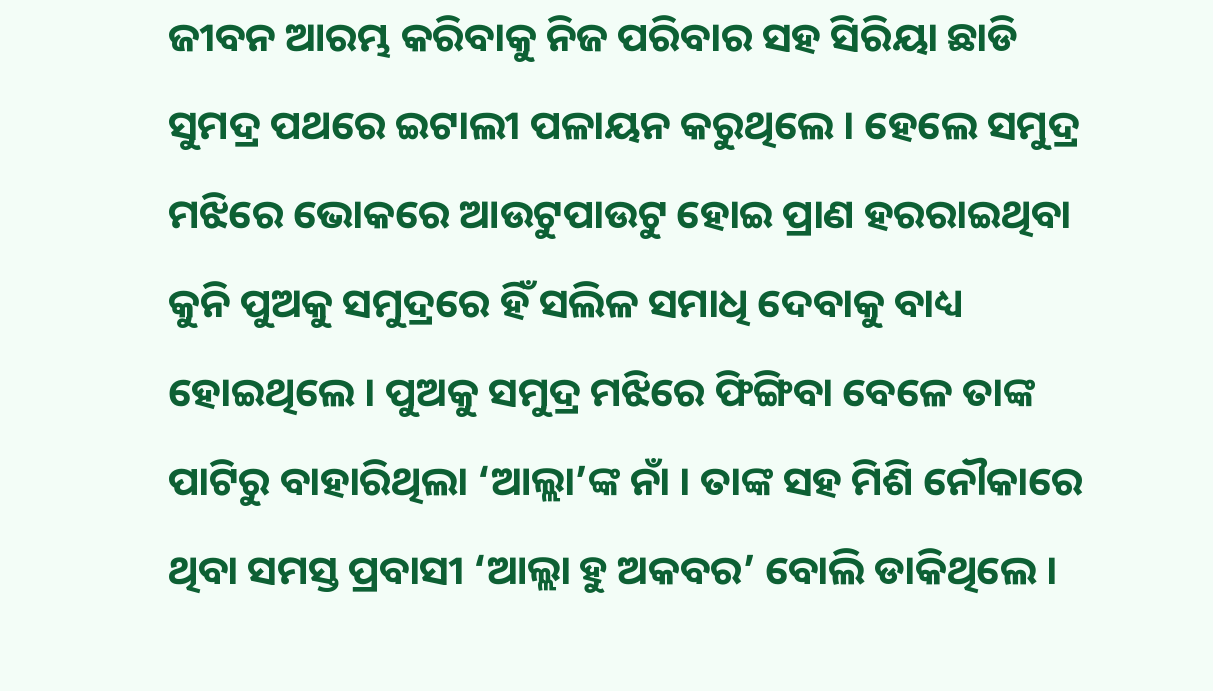ଜୀବନ ଆରମ୍ଭ କରିବାକୁ ନିଜ ପରିବାର ସହ ସିରିୟା ଛାଡି ସୁମଦ୍ର ପଥରେ ଇଟାଲୀ ପଳାୟନ କରୁଥିଲେ । ହେଲେ ସମୁଦ୍ର ମଝିରେ ଭୋକରେ ଆଉଟୁପାଉଟୁ ହୋଇ ପ୍ରାଣ ହରରାଇଥିବା କୁନି ପୁଅକୁ ସମୁଦ୍ରରେ ହିଁ ସଲିଳ ସମାଧି ଦେବାକୁ ବାଧ୍ୟ ହୋଇଥିଲେ । ପୁଅକୁ ସମୁଦ୍ର ମଝିରେ ଫିଙ୍ଗିବା ବେଳେ ତାଙ୍କ ପାଟିରୁ ବାହାରିଥିଲା ‘ଆଲ୍ଲା’ଙ୍କ ନାଁ । ତାଙ୍କ ସହ ମିଶି ନୌକାରେ ଥିବା ସମସ୍ତ ପ୍ରବାସୀ ‘ଆଲ୍ଲା ହୁ ଅକବର’ ବୋଲି ଡାକିଥିଲେ ।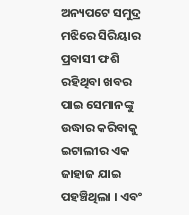ଅନ୍ୟପଟେ ସମୁଦ୍ର ମଝିରେ ସିରିୟାର ପ୍ରବାସୀ ଫଶି ରହିଥିବା ଖବର ପାଇ ସେମାନଙ୍କୁ ଉଦ୍ଧାର କରିବାକୁ ଇଟାଲୀର ଏକ ଜାହାଜ ଯାଇ ପହଞ୍ଚିଥିଲା । ଏବଂ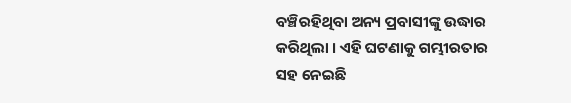ବଞ୍ଚିରହିଥିବା ଅନ୍ୟ ପ୍ରବାସୀଙ୍କୁ ଉଦ୍ଧାର କରିଥିଲା । ଏହି ଘଟଣାକୁ ଗମ୍ଭୀରତାର ସହ ନେଇଛି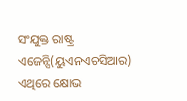ସଂଯୁକ୍ତ ରାଷ୍ଟ୍ର ଏଜେନ୍ସି(ୟୁଏନଏଚସିଆର) ଏଥିରେ କ୍ଷୋଭ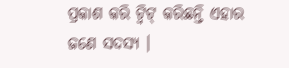ପ୍ରକାଶ କରି ଟ୍ୱିଟ୍ କରିଛନ୍ତି ଏହାର ଜଣେ ସଦସ୍ୟ ।